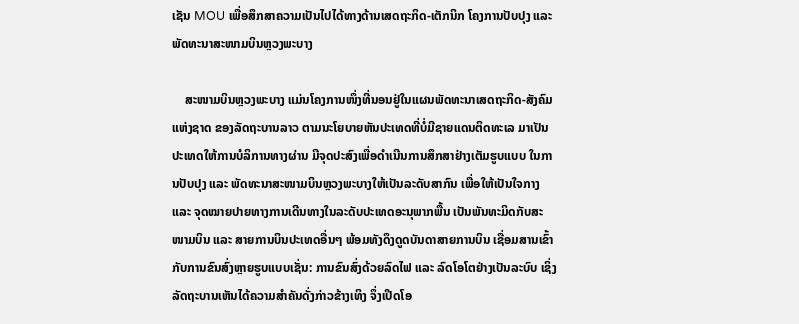ເຊັນ MOU ເພື່ອສຶກສາຄວາມເປັນໄປໄດ້ທາງດ້ານເສດຖະກິດ-ເຕັກນິກ ໂຄງການປັບປຸງ ແລະ ພັດທະນາສະໜາມບິນຫຼວງພະບາງ

    ສະໜາມບິນຫຼວງພະບາງ ແມ່ນໂຄງການໜຶ່ງທີ່ນອນຢູ່ໃນແຜນພັດທະນາເສດຖະກິດ-ສັງຄົມແຫ່ງຊາດ ຂອງລັດຖະບານລາວ ຕາມນະໂຍບາຍຫັນປະເທດທີ່ບໍ່ມີຊາຍແດນຕິດທະເລ ມາເປັນປະເທດໃຫ້ການບໍລິການທາງຜ່ານ ມີຈຸດປະສົງເພື່ອດໍາເນີນການສຶກສາຢ່າງເຕັມຮູບແບບ ໃນການປັບປຸງ ແລະ ພັດທະນາສະໜາມບິນຫຼວງພະບາງໃຫ້ເປັນລະດັບສາກົນ ເພື່ອໃຫ້ເປັນໃຈກາງ ແລະ ຈຸດໝາຍປາຍທາງການເດີນທາງໃນລະດັບປະເທດອະນຸພາກພື້ນ ເປັນພັນທະມິດກັບສະໜາມບິນ ແລະ ສາຍການບິນປະເທດອື່ນໆ ພ້ອມທັງດຶງດູດບັນດາສາຍການບິນ ເຊື່ອມສານເຂົ້າກັບການຂົນສົ່ງຫຼາຍຮູບແບບເຊັ່ນ: ການຂົນສົ່ງດ້ວຍລົດໄຟ ແລະ ລົດໂອໂຕຢ່າງເປັນລະບົບ ເຊິ່ງລັດຖະບານເຫັນໄດ້ຄວາມສຳຄັນດັ່ງກ່າວຂ້າງເທິງ ຈຶ່ງເປີດໂອ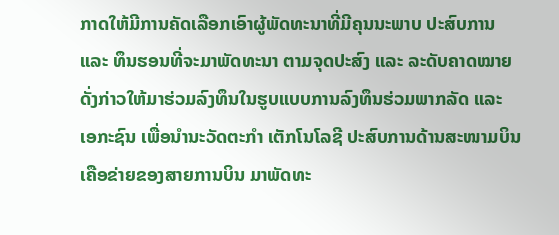ກາດໃຫ້ມີການຄັດເລືອກເອົາຜູ້ພັດທະນາທີ່ມີຄຸນນະພາບ ປະສົບການ ແລະ ທຶນຮອນທີ່ຈະມາພັດທະນາ ຕາມຈຸດປະສົງ ແລະ ລະດັບຄາດໝາຍດັ່ງກ່າວໃຫ້ມາຮ່ວມລົງທຶນໃນຮູບແບບການລົງທຶນຮ່ວມພາກລັດ ແລະ ເອກະຊົນ ເພື່ອນໍານະວັດຕະກໍາ ເຕັກໂນໂລຊີ ປະສົບການດ້ານສະໜາມບິນ ເຄືອຂ່າຍຂອງສາຍການບິນ ມາພັດທະ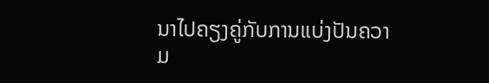ນາໄປຄຽງຄູ່ກັບການແບ່ງປັນຄວາມ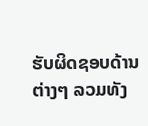ຮັບຜິດຊອບດ້ານຕ່າງໆ ລວມທັງ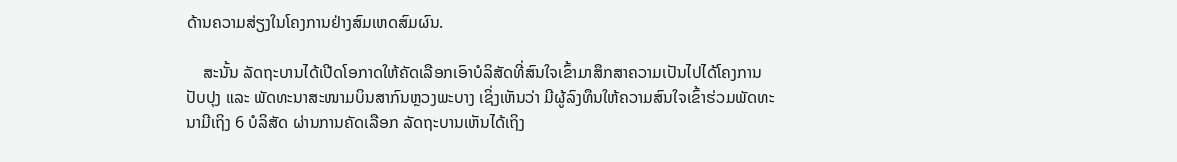ດ້ານຄວາມສ່ຽງໃນໂຄງການຢ່າງສົມເຫດສົມຜົນ.

    ສະນັ້ນ ລັດຖະບານໄດ້ເປີດໂອກາດໃຫ້ຄັດເລືອກເອົາບໍລິສັດທີ່ສົນໃຈເຂົ້າມາສຶກສາຄວາມເປັນໄປໄດ້ໂຄງການປັບປຸງ ແລະ ພັດທະນາສະໜາມບິນສາກົນຫຼວງພະບາງ ເຊິ່ງເຫັນວ່າ ມີຜູ້ລົງທຶນໃຫ້ຄວາມສົນໃຈເຂົ້າຮ່ວມພັດທະນາມີເຖິງ 6 ບໍລິສັດ ຜ່ານການຄັດເລືອກ ລັດຖະບານເຫັນໄດ້ເຖິງ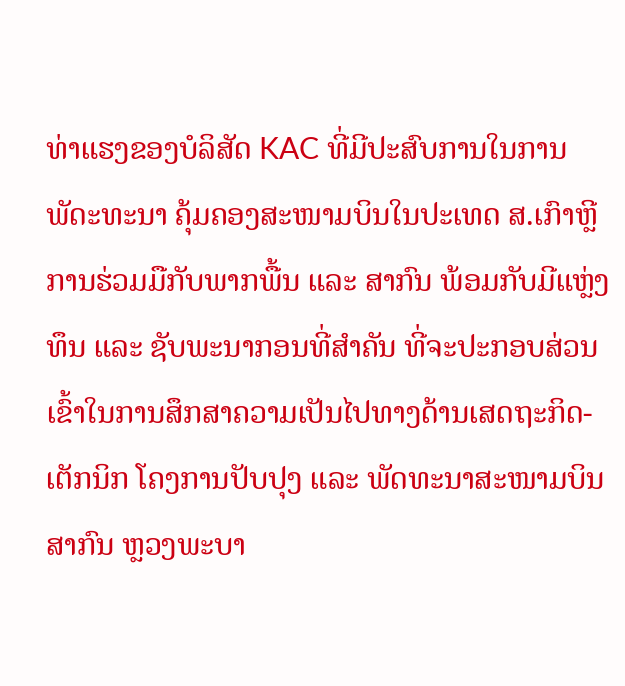ທ່າແຮງຂອງບໍລິສັດ KAC ທີ່ມີປະສົບການໃນການພັດະທະນາ ຄຸ້ມຄອງສະໜາມບິນໃນປະເທດ ສ.ເກົາຫຼີ ການຮ່ວມມືກັບພາກພື້ນ ແລະ ສາກົນ ພ້ອມກັບມີແຫຼ່ງທຶນ ແລະ ຊັບພະນາກອນທີ່ສຳຄັນ ທີ່ຈະປະກອບສ່ວນເຂົ້າໃນການສຶກສາຄວາມເປັນໄປທາງດ້ານເສດຖະກິດ-ເຕັກນິກ ໂຄງການປັບປຸງ ແລະ ພັດທະນາສະໜາມບິນສາກົນ ຫຼວງພະບາ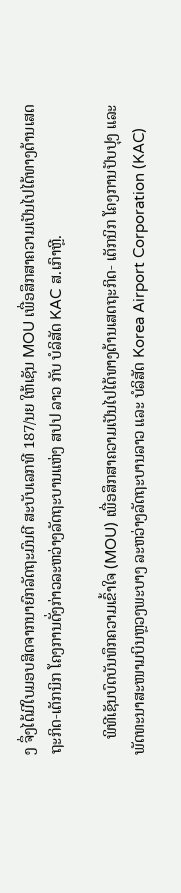ງ ຈຶ່ງໄດ້ມີໃບມອບສິດຈາກນາຍົກລັດຖະມົນຕີ ສະບັບເລກທີ 187/ນຍ ໃຫ້ເຊັນ MOU ເພື່ອສຶກສາຄວາມເປັນໄປໄດ້ທາງດ້ານເສດຖະກິດ-ເຕັກນິກ ໂຄງການດັ່ງກ່າວລະຫວ່າງລັດຖະບານແຫ່ງ ສປປ ລາວ ກັບ ບໍລິສັດ KAC ສ.ເກົາຫຼີ.

    ພິທີເຊັນບົດບັນທຶກຄວາມເຂົ້າໃຈ (MOU) ເພື່ອສຶກສາຄວາມເປັນໄປໄດ້ທາງດ້ານເສດຖະກິດ- ເຕັກນິກ ໂຄງການປັບປຸງ ແລະ ພັດທະນາສະໜາມບິນຫຼວງພະບາງ ລະຫວ່າງລັດຖະບານລາວ ແລະ ບໍລິສັດ Korea Airport Corporation (KAC)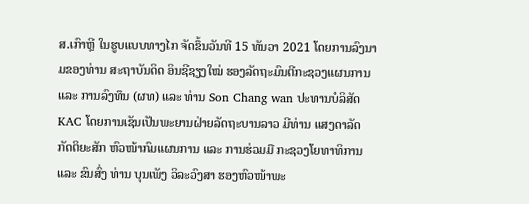ສ.ເກົາຫຼີ ໃນຮູບແບບທາງໄກ ຈັດຂຶ້ນວັນທີ 15 ທັນວາ 2021 ໂດຍການລົງນາມຂອງທ່ານ ສະຖາບັນດິດ ອິນຊີຊຽງໃໝ່ ຮອງລັດຖະມົນຕີກະຊວງແຜນການ ແລະ ການລົງທຶນ (ຜທ) ແລະ ທ່ານ Son Chang wan ປະທານບໍລິສັດ KAC ໂດຍການເຊັນເປັນພະຍານຝ່າຍລັດຖະບານລາວ ມີທ່ານ ແສງດາລັດ ກັດຕິຍະສັກ ຫົວໜ້າກົມແຜນການ ແລະ ການຮ່ວມມື ກະຊວງໂຍທາທິການ ແລະ ຂົນສົ່ງ ທ່ານ ບຸນເພັງ ວິລະວົງສາ ຮອງຫົວໜ້າພະ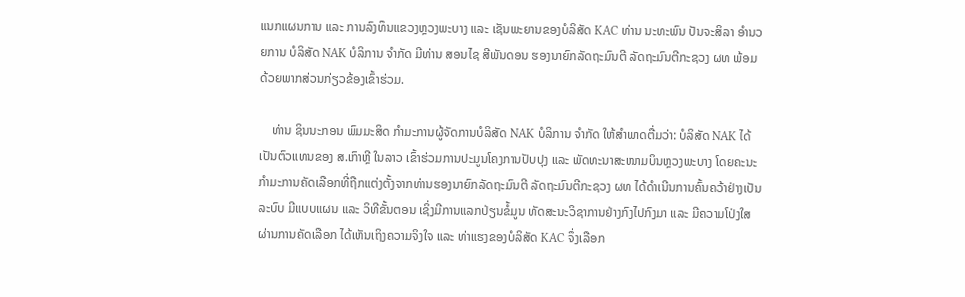ແນກແຜນການ ແລະ ການລົງທຶນແຂວງຫຼວງພະບາງ ແລະ ເຊັນພະຍານຂອງບໍລິສັດ KAC ທ່ານ ນະທະພົນ ປັນຈະສິລາ ອໍານວຍການ ບໍລິສັດ NAK ບໍລິການ ຈໍາກັດ ມີທ່ານ ສອນໄຊ ສີພັນດອນ ຮອງນາຍົກລັດຖະມົນຕີ ລັດຖະມົນຕີກະຊວງ ຜທ ພ້ອມດ້ວຍພາກສ່ວນກ່ຽວຂ້ອງເຂົ້າຮ່ວມ.

    ທ່ານ ຊິນນະກອນ ພົມມະສິດ ກໍາມະການຜູ້ຈັດການບໍລິສັດ NAK ບໍລິການ ຈໍາກັດ ໃຫ້ສໍາພາດຕື່ມວ່າ: ບໍລິສັດ NAK ໄດ້ເປັນຕົວແທນຂອງ ສ.ເກົາຫຼີ ໃນລາວ ເຂົ້າຮ່ວມການປະມູນໂຄງການປັບປຸງ ແລະ ພັດທະນາສະໜາມບິນຫຼວງພະບາງ ໂດຍຄະນະກໍາມະການຄັດເລືອກທີ່ຖືກແຕ່ງຕັ້ງຈາກທ່ານຮອງນາຍົກລັດຖະມົນຕີ ລັດຖະມົນຕີກະຊວງ ຜທ ໄດ້ດໍາເນີນການຄົ້ນຄວ້າຢ່າງເປັນລະບົບ ມີແບບແຜນ ແລະ ວິທີຂັ້ນຕອນ ເຊິ່ງມີການແລກປ່ຽນຂໍ້ມູນ ທັດສະນະວິຊາການຢ່າງກົງໄປກົງມາ ແລະ ມີຄວາມໂປ່ງໃສ ຜ່ານການຄັດເລືອກ ໄດ້ເຫັນເຖິງຄວາມຈິງໃຈ ແລະ ທ່າແຮງຂອງບໍລິສັດ KAC ຈຶ່ງເລືອກ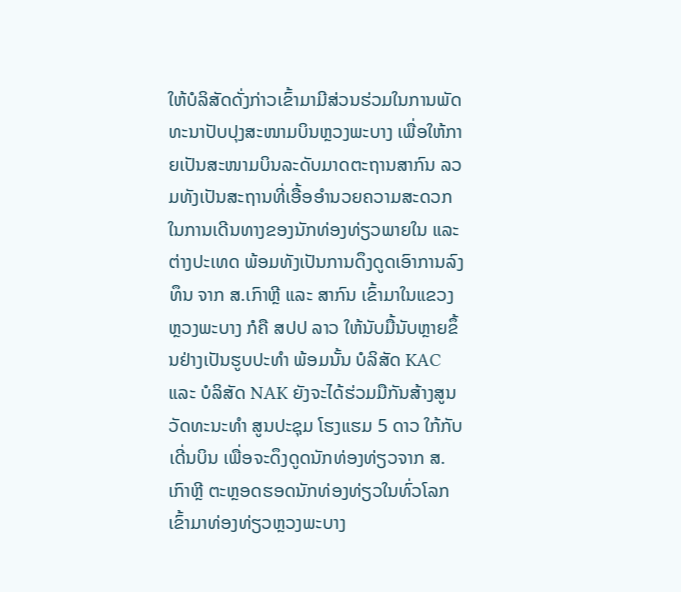ໃຫ້ບໍລິສັດດັ່ງກ່າວເຂົ້າມາມີສ່ວນຮ່ວມໃນການພັດທະນາປັບປຸງສະໜາມບິນຫຼວງພະບາງ ເພື່ອໃຫ້ກາຍເປັນສະໜາມບິນລະດັບມາດຕະຖານສາກົນ ລວມທັງເປັນສະຖານທີ່ເອື້ອອຳນວຍຄວາມສະດວກໃນການເດີນທາງຂອງນັກທ່ອງທ່ຽວພາຍໃນ ແລະ ຕ່າງປະເທດ ພ້ອມທັງເປັນການດຶງດູດເອົາການລົງທຶນ ຈາກ ສ.ເກົາຫຼີ ແລະ ສາກົນ ເຂົ້າມາໃນແຂວງຫຼວງພະບາງ ກໍຄື ສປປ ລາວ ໃຫ້ນັບມື້ນັບຫຼາຍຂຶ້ນຢ່າງເປັນຮູບປະທຳ ພ້ອມນັ້ນ ບໍລິສັດ KAC ແລະ ບໍລິສັດ NAK ຍັງຈະໄດ້ຮ່ວມມືກັນສ້າງສູນວັດທະນະທໍາ ສູນປະຊຸມ ໂຮງແຮມ 5 ດາວ ໃກ້ກັບເດີ່ນບິນ ເພື່ອຈະດຶງດູດນັກທ່ອງທ່ຽວຈາກ ສ.ເກົາຫຼີ ຕະຫຼອດຮອດນັກທ່ອງທ່ຽວໃນທົ່ວໂລກເຂົ້າມາທ່ອງທ່ຽວຫຼວງພະບາງ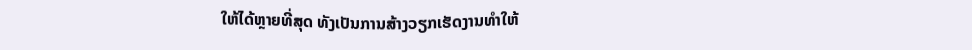ໃຫ້ໄດ້ຫຼາຍທີ່ສຸດ ທັງເປັນການສ້າງວຽກເຮັດງານທຳໃຫ້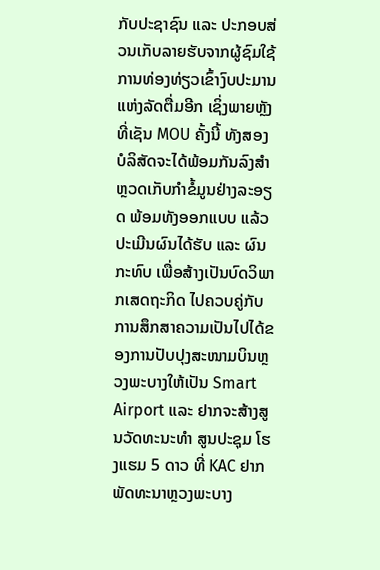ກັບປະຊາຊົນ ແລະ ປະກອບສ່ວນເກັບລາຍຮັບຈາກຜູ້ຊົມໃຊ້ການທ່ອງທ່ຽວເຂົ້າງົບປະມານແຫ່ງລັດຕື່ມອີກ ເຊິ່ງພາຍຫຼັງທີ່ເຊັນ MOU ຄັ້ງນີ້ ທັງສອງບໍລິສັດຈະໄດ້ພ້ອມກັນລົງສໍາຫຼວດເກັບກໍາຂໍ້ມູນຢ່າງລະອຽດ ພ້ອມທັງອອກແບບ ແລ້ວປະເມີນຜົນໄດ້ຮັບ ແລະ ຜົນກະທົບ ເພື່ອສ້າງເປັນບົດວິພາກເສດຖະກິດ ໄປຄວບຄູ່ກັບການສຶກສາຄວາມເປັນໄປໄດ້ຂອງການປັບປຸງສະໜາມບິນຫຼວງພະບາງໃຫ້ເປັນ Smart Airport ແລະ ຢາກຈະສ້າງສູນວັດທະນະທໍາ ສູນປະຊຸມ ໂຮງແຮມ 5 ດາວ ທີ່ KAC ຢາກພັດທະນາຫຼວງພະບາງ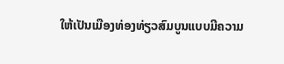ໃຫ້ເປັນເມືອງທ່ອງທ່ຽວສົມບູນແບບມີຄວາມ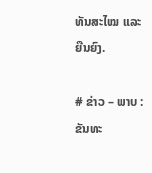ທັນສະໄໝ ແລະ ຍືນຍົງ.

# ຂ່າວ – ພາບ : ຂັນທະ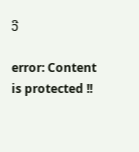ວີ

error: Content is protected !!